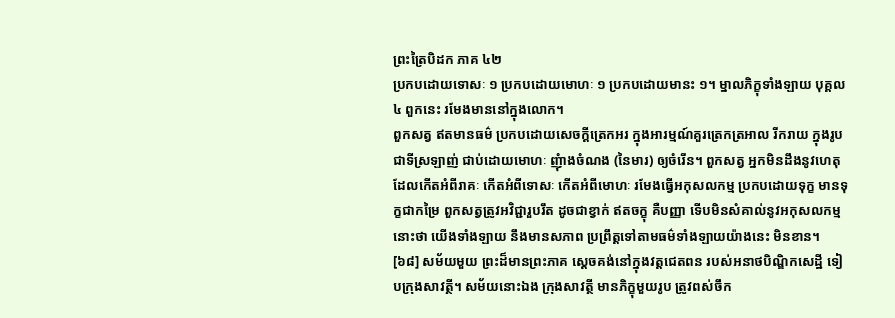ព្រះត្រៃបិដក ភាគ ៤២
ប្រកបដោយទោសៈ ១ ប្រកបដោយមោហៈ ១ ប្រកបដោយមានះ ១។ ម្នាលភិក្ខុទាំងឡាយ បុគ្គល ៤ ពួកនេះ រមែងមាននៅក្នុងលោក។
ពួកសត្វ ឥតមានធម៌ ប្រកបដោយសេចក្តីត្រេកអរ ក្នុងអារម្មណ៍គួរត្រេកត្រអាល រីករាយ ក្នុងរូបជាទីស្រឡាញ់ ជាប់ដោយមោហៈ ញុំាងចំណង (នៃមារ) ឲ្យចំរើន។ ពួកសត្វ អ្នកមិនដឹងនូវហេតុ ដែលកើតអំពីរាគៈ កើតអំពីទោសៈ កើតអំពីមោហៈ រមែងធ្វើអកុសលកម្ម ប្រកបដោយទុក្ខ មានទុក្ខជាកម្រៃ ពួកសត្វត្រូវអវិជ្ជារួបរឹត ដូចជាខ្វាក់ ឥតចក្ខុ គឺបញ្ញា ទើបមិនសំគាល់នូវអកុសលកម្មនោះថា យើងទាំងឡាយ នឹងមានសភាព ប្រព្រឹត្តទៅតាមធម៌ទាំងឡាយយ៉ាងនេះ មិនខាន។
[៦៨] សម័យមួយ ព្រះដ៏មានព្រះភាគ ស្តេចគង់នៅក្នុងវត្តជេតពន របស់អនាថបិណ្ឌិកសេដ្ឋី ទៀបក្រុងសាវត្ថី។ សម័យនោះឯង ក្រុងសាវត្ថី មានភិក្ខុមួយរូប ត្រូវពស់ចឹក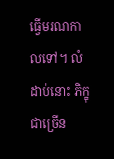ធ្វើមរណកាលទៅ។ លំដាប់នោះ ភិក្ខុជាច្រើន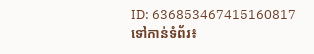ID: 636853467415160817
ទៅកាន់ទំព័រ៖